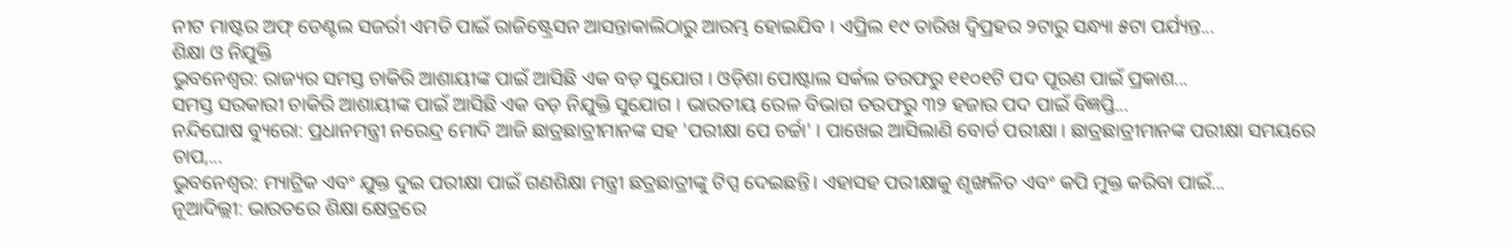ନୀଟ ମାଷ୍ଟର ଅଫ୍ ଡେଣ୍ଟଲ ସଜର୍ରୀ ଏମଡି ପାଇଁ ରାଜିଷ୍ଟ୍ରେସନ ଆସନ୍ତାକାଲିଠାରୁ ଆରମ୍ଭ ହୋଇଯିବ । ଏପ୍ରିଲ ୧୯ ତାରିଖ ଦ୍ବିପ୍ରହର ୨ଟାରୁ ସନ୍ଧ୍ୟା ୫ଟା ପର୍ଯ୍ୟନ୍ତ...
ଶିକ୍ଷା ଓ ନିଯୁକ୍ତି
ଭୁବନେଶ୍ବର: ରାଜ୍ୟର ସମସ୍ତ ଚାକିରି ଆଶାୟୀଙ୍କ ପାଇଁ ଆସିଛି ଏକ ବଡ଼ ସୁଯୋଗ । ଓଡ଼ିଶା ପୋଷ୍ଟାଲ ସର୍କଲ ତରଫରୁ ୧୧୦୧ଟି ପଦ ପୂରଣ ପାଇଁ ପ୍ରକାଶ...
ସମସ୍ତ ସରକାରୀ ଚାକିରି ଆଶାୟୀଙ୍କ ପାଇଁ ଆସିଛି ଏକ ବଡ଼ ନିଯୁକ୍ତି ସୁଯୋଗ । ଭାରତୀୟ ରେଳ ବିଭାଗ ତରଫରୁ ୩୨ ହଜାର ପଦ ପାଇଁ ବିଜ୍ଞପ୍ତି...
ନନ୍ଦିଘୋଷ ବ୍ୟୁରୋ: ପ୍ରଧାନମନ୍ତ୍ରୀ ନରେନ୍ଦ୍ର ମୋଦି ଆଜି ଛାତ୍ରଛାତ୍ରୀମାନଙ୍କ ସହ 'ପରୀକ୍ଷା ପେ ଚର୍ଚ୍ଚା' । ପାଖେଇ ଆସିଲାଣି ବୋର୍ଡ ପରୀକ୍ଷା । ଛାତ୍ରଛାତ୍ରୀମାନଙ୍କ ପରୀକ୍ଷା ସମୟରେ ଚାପ,...
ଭୁବନେଶ୍ବର: ମ୍ୟାଟ୍ରିକ ଏବଂ ଯୁକ୍ତ ଦୁଇ ପରୀକ୍ଷା ପାଇଁ ଗଣଶିକ୍ଷା ମନ୍ତ୍ରୀ ଛତ୍ରଛାତ୍ରୀଙ୍କୁ ଟିପ୍ସ ଦେଇଛନ୍ତି। ଏହାସହ ପରୀକ୍ଷାକୁ ଶୃଙ୍ଖଳିତ ଏବଂ କପି ମୁକ୍ତ କରିବା ପାଇଁ...
ନୂଆଦିଲ୍ଲୀ: ଭାରତରେ ଶିକ୍ଷା କ୍ଷେତ୍ରରେ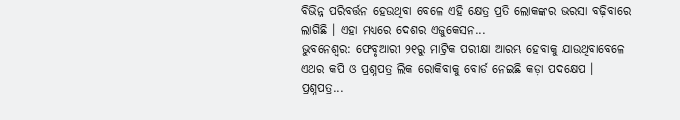ବିଭିନ୍ନ ପରିବର୍ତ୍ତନ ହେଉଥିବା ବେଳେ ଏହି କ୍ଷେତ୍ର ପ୍ରତି ଲୋକଙ୍କର ଭରସା ବଢ଼ିବାରେ ଲାଗିଛି । ଏହା ମଧ୍ୟରେ ଦେଶର ଏଜୁକେସନ...
ଭୁବନେଶ୍ବର: ଫେବୃଆରୀ ୨୧ରୁ ମାଟ୍ରିକ ପରୀକ୍ଷା ଆରମ୍ଭ ହେବାକୁ ଯାଉଥିବାବେଳେ ଏଥର କପି ଓ ପ୍ରଶ୍ନପତ୍ର ଲିକ ରୋକିବାକୁ ବୋର୍ଡ ନେଇଛି କଡ଼ା ପଦକ୍ଷେପ । ପ୍ରଶ୍ନପତ୍ର...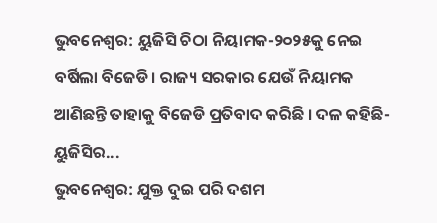ଭୁବନେଶ୍ବର: ୟୁଜିସି ଚିଠା ନିୟାମକ-୨୦୨୫କୁ ନେଇ ବର୍ଷିଲା ବିଜେଡି। ରାଜ୍ୟ ସରକାର ଯେଉଁ ନିୟାମକ ଆଣିଛନ୍ତି ତାହାକୁ ବିଜେଡି ପ୍ରତିବାଦ କରିଛି । ଦଳ କହିଛି- ୟୁଜିସିର...
ଭୁବନେଶ୍ବର: ଯୁକ୍ତ ଦୁଇ ପରି ଦଶମ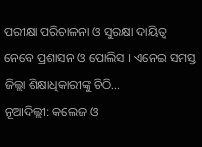ପରୀକ୍ଷା ପରିଚାଳନା ଓ ସୁରକ୍ଷା ଦାୟିତ୍ବ ନେବେ ପ୍ରଶାସନ ଓ ପୋଲିସ । ଏନେଇ ସମସ୍ତ ଜିଲ୍ଲା ଶିକ୍ଷାଧିକାରୀଙ୍କୁ ଚିଠି...
ନୂଆଦିଲ୍ଲୀ: କଲେଜ ଓ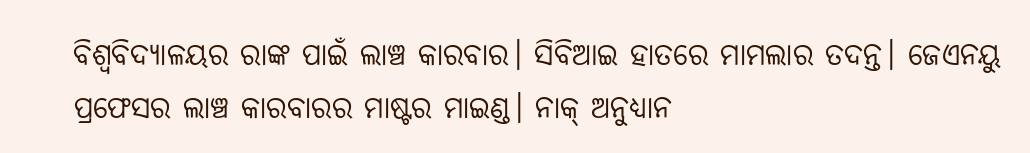ବିଶ୍ୱବିଦ୍ୟାଳୟର ରାଙ୍କ ପାଇଁ ଲାଞ୍ଚ କାରବାର। ସିବିଆଇ ହାତରେ ମାମଲାର ତଦନ୍ତ। ଜେଏନୟୁ ପ୍ରଫେସର ଲାଞ୍ଚ କାରବାରର ମାଷ୍ଟର ମାଇଣ୍ଡ। ନାକ୍ ଅନୁଧ୍ୟାନ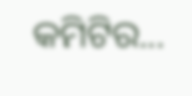କମିଟିର...